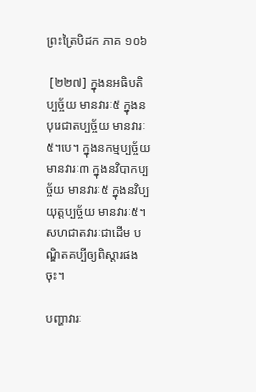ព្រះត្រៃបិដក ភាគ ១០៦

 [២២៧] ក្នុងនអធិបតិប្បច្ច័យ មានវារៈ៥ ក្នុងនបុរេជាតប្បច្ច័យ មានវារៈ៥។បេ។ ក្នុងនកម្មប្បច្ច័យ មានវារៈ៣ ក្នុងនវិបាកប្បច្ច័យ មានវារៈ៥ ក្នុងនវិប្បយុត្តប្បច្ច័យ មានវារៈ៥។
សហជាតវារៈជាដើម បណ្ឌិតគប្បីឲ្យពិស្តារផងចុះ។

បញ្ហាវារៈ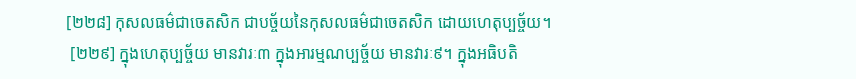[២២៨] កុសលធម៌ជាចេតសិក ជាបច្ច័យនៃកុសលធម៌ជាចេតសិក ដោយហេតុប្បច្ច័យ។
 [២២៩] ក្នុងហេតុប្បច្ច័យ មានវារៈ៣ ក្នុងអារម្មណប្បច្ច័យ មានវារៈ៩។ ក្នុងអធិបតិ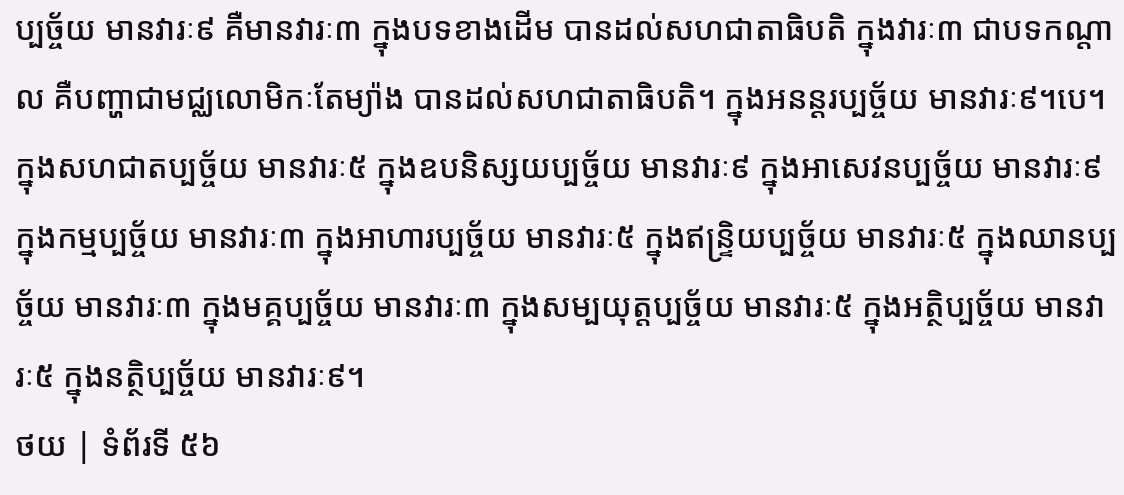ប្បច្ច័យ មានវារៈ៩ គឺមានវារៈ៣ ក្នុងបទខាងដើម បានដល់សហជាតាធិបតិ ក្នុងវារៈ៣ ជាបទកណ្តាល គឺបញ្ហាជាមជ្ឈលោមិកៈតែម្យ៉ាង បានដល់សហជាតាធិបតិ។ ក្នុងអនន្តរប្បច្ច័យ មានវារៈ៩។បេ។ ក្នុងសហជាតប្បច្ច័យ មានវារៈ៥ ក្នុងឧបនិស្សយប្បច្ច័យ មានវារៈ៩ ក្នុងអាសេវនប្បច្ច័យ មានវារៈ៩ ក្នុងកម្មប្បច្ច័យ មានវារៈ៣ ក្នុងអាហារប្បច្ច័យ មានវារៈ៥ ក្នុងឥន្រ្ទិយប្បច្ច័យ មានវារៈ៥ ក្នុងឈានប្បច្ច័យ មានវារៈ៣ ក្នុងមគ្គប្បច្ច័យ មានវារៈ៣ ក្នុងសម្បយុត្តប្បច្ច័យ មានវារៈ៥ ក្នុងអត្ថិប្បច្ច័យ មានវារៈ៥ ក្នុងនត្ថិប្បច្ច័យ មានវារៈ៩។
ថយ | ទំព័រទី ៥៦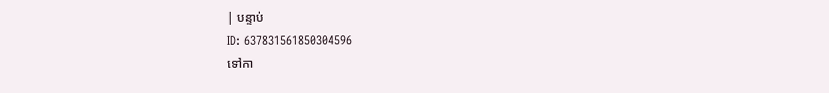| បន្ទាប់
ID: 637831561850304596
ទៅកា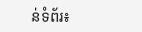ន់ទំព័រ៖